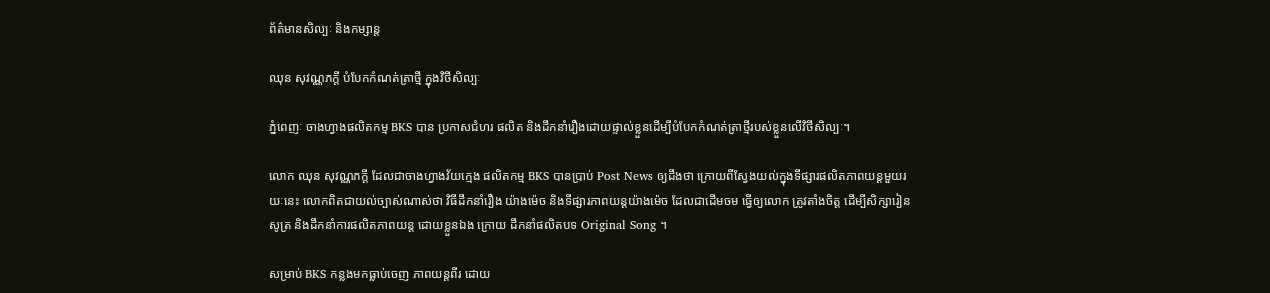ព័ត៌មានសិល្បៈ និងកម្សាន្ត

ឈុន សុវណ្ណភក្តី បំបែកកំណត់ត្រាថ្មី ក្នុងវិថីសិល្បៈ

ភ្នំពេញៈ ចាងហ្វាងផលិតកម្ម BKS បាន ប្រកាសជំហរ ផលិត និងដឹកនាំរឿងដោយផ្ទាល់ខ្លួនដើម្បីបំបែកកំណត់ត្រាថ្មីរបស់ខ្លួនលើវិថីសិល្បៈ។

លោក ឈុន សុវណ្ណភក្តី ដែលជាចាងហ្វាងវ័យក្មេង ផលិតកម្ម BKS បានប្រាប់ Post News ឲ្យដឹងថា ក្រោយពីស្វែងយល់ក្នុងទីផ្សារផលិតភាពយន្តមួយរយៈនេះ លោកពិតជាយល់ច្បាស់ណាស់ថា វិធីដឹកនាំរឿង យ៉ាងម៉េច និងទីផ្សារភាពយន្តយ៉ាងម៉េច ដែលជាដើមចម ធ្វើឲ្យលោក ត្រូវតាំងចិត្ត ដើម្បីសិក្សារៀនសូត្រ និងដឹកនាំការផលិតភាពយន្ត ដោយខ្លួនឯង ក្រោយ ដឹកនាំផលិតបទ Original Song ។

សម្រាប់ BKS កន្លងមកធ្លាប់ចេញ ភាពយន្តពីរ ដោយ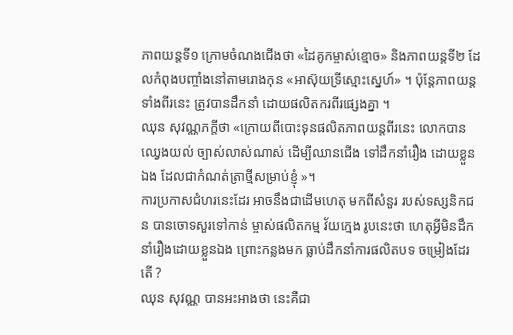ភាពយន្តទី១ ក្រោមចំណងជើងថា «ដៃគូកម្ចាស់ខ្មោច» និងភាពយន្តទី២ ដែលកំពុងបញ្ចាំងនៅតាមរោងកុន «អាស៊ុយទ្រីស្មោះស្នេហ៍» ។ ប៉ុន្តែភាពយន្តទាំងពីរនេះ ត្រូវបានដឹកនាំ ដោយផលិតករពីរផ្សេងគ្នា ។
ឈុន សុវណ្ណភក្តីថា «ក្រោយពីបោះទុនផលិតភាពយន្តពីរនេះ លោកបានឈ្វេងយល់ ច្បាស់លាស់ណាស់ ដើម្បីឈានជើង ទៅដឹកនាំរឿង ដោយខ្លួនឯង ដែលជាកំណត់ត្រាថ្មីសម្រាប់ខ្ញុំ »។
ការប្រកាសជំហរនេះដែរ អាចនឹងជាដើមហេតុ មកពីសំនួរ របស់ទស្សនិកជន បានចោទសួរទៅកាន់ ម្ចាស់ផលិតកម្ម វ័យក្មេង រូបនេះថា ហេតុអ្វីមិនដឹកនាំរឿងដោយខ្លួនឯង ព្រោះកន្លងមក ធ្លាប់ដឹកនាំការផលិតបទ ចម្រៀងដែរតើ ?
ឈុន សុវណ្ណ បានអះអាងថា នេះគឺជា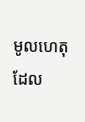មូលហេតុ ដែល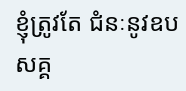ខ្ញុំត្រូវតែ ជំនៈនូវឧបសគ្គ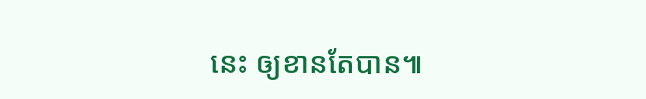នេះ ឲ្យខានតែបាន៕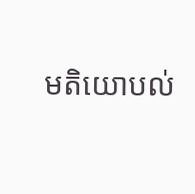មតិយោបល់